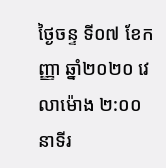ថ្ងៃចន្ទ ទី០៧ ខែកញ្ញា ឆ្នាំ២០២០ វេលាម៉ោង ២:០០ នាទីរ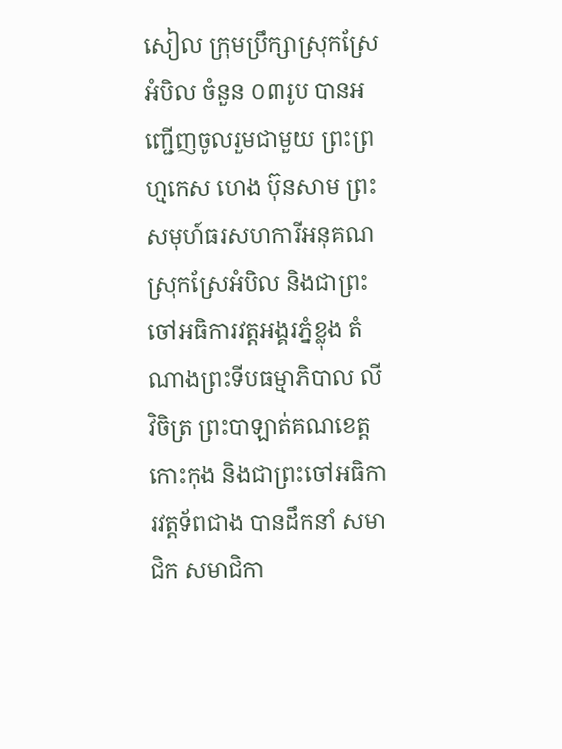សៀល ក្រុមប្រឹក្សាស្រុកស្រែអំបិល ចំនួន ០៣រូប បានអញ្ជើញចូលរួមជាមួយ ព្រះព្រហ្មកេស ហេង ប៊ុនសាម ព្រះសមុហ៍ធរសហការីអនុគណស្រុកស្រែអំបិល និងជាព្រះចៅអធិការវត្តអង្គរភ្នំខ្លុង តំណាងព្រះទីបធម្មាភិបាល លី វិចិត្រ ព្រះបាឡាត់គណខេត្តកោះកុង និងជាព្រះចៅអធិការវត្តទ័ពជាង បានដឹកនាំ សមាជិក សមាជិកា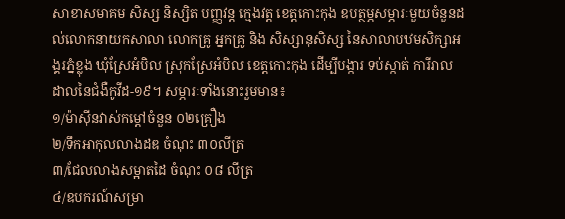សាខាសមាគម សិស្ស និស្សិត បញ្ញវន្ត ក្មេងវត្ត ខេត្តកោះកុង ឧបត្ថម្ភសម្ភារៈមួយចំនួនដល់លោកនាយកសាលា លោកគ្រូ អ្នកគ្រូ និង សិស្សានុសិស្ស នៃសាលាបឋមសិក្សាអង្គរភ្នំខ្លុង ឃុំស្រែអំបិល ស្រុកស្រែអំបិល ខេត្តកោះកុង ដើម្បីបង្ការ ទប់ស្កាត់ ការីរាលដាលនៃជំងឺកូវីដ-១៩។ សម្ភារៈទាំងនោះរួមមាន៖
១/ម៉ាស៊ីនវាស់កម្តៅចំនួន ០២គ្រឿង
២/ទឹកអាកុលលាងដឌ ចំណុះ ៣០លីត្រ
៣/ជែលលាងសម្អាតដៃ ចំណុះ ០៨ លីត្រ
៤/ឧបករណ៍សម្រា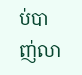ប់បាញ់លា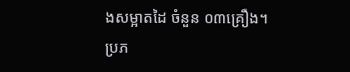ងសម្អាតដៃ ចំនួន ០៣គ្រឿង។
ប្រភ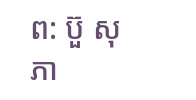ព: ប៊ួ សុភា